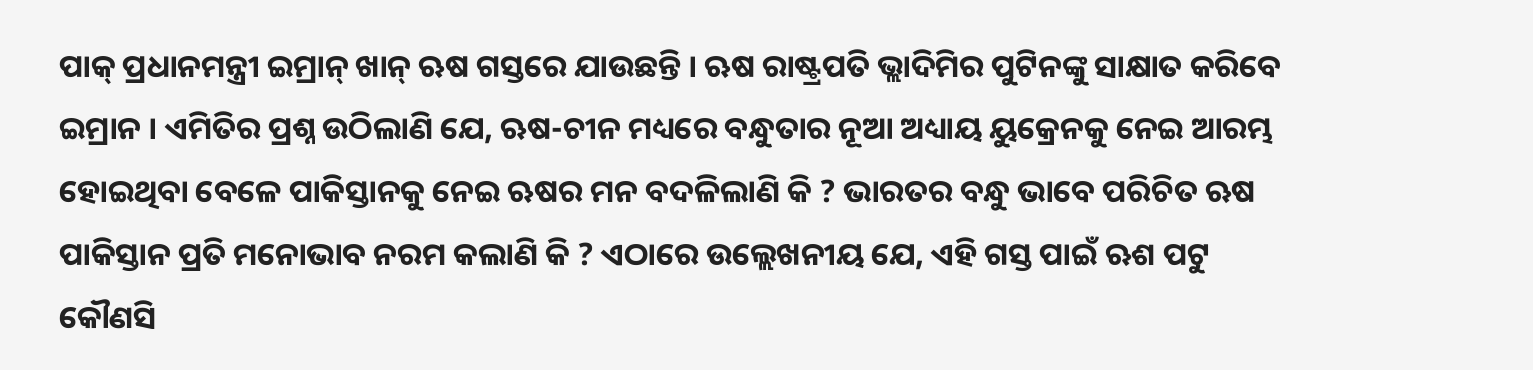ପାକ୍ ପ୍ରଧାନମନ୍ତ୍ରୀ ଇମ୍ରାନ୍ ଖାନ୍ ଋଷ ଗସ୍ତରେ ଯାଉଛନ୍ତି । ଋଷ ରାଷ୍ଟ୍ରପତି ଭ୍ଲାଦିମିର ପୁଟିନଙ୍କୁ ସାକ୍ଷାତ କରିବେ ଇମ୍ରାନ । ଏମିତିର ପ୍ରଶ୍ନ ଉଠିଲାଣି ଯେ, ଋଷ-ଚୀନ ମଧ୍ୟରେ ବନ୍ଧୁତାର ନୂଆ ଅଧ୍ୟାୟ ୟୁକ୍ରେନକୁ ନେଇ ଆରମ୍ଭ ହୋଇଥିବା ବେଳେ ପାକିସ୍ତାନକୁ ନେଇ ଋଷର ମନ ବଦଳିଲାଣି କି ? ଭାରତର ବନ୍ଧୁ ଭାବେ ପରିଚିତ ଋଷ ପାକିସ୍ତାନ ପ୍ରତି ମନୋଭାବ ନରମ କଲାଣି କି ? ଏଠାରେ ଉଲ୍ଲେଖନୀୟ ଯେ, ଏହି ଗସ୍ତ ପାଇଁ ଋଶ ପଟୁ କୌଣସି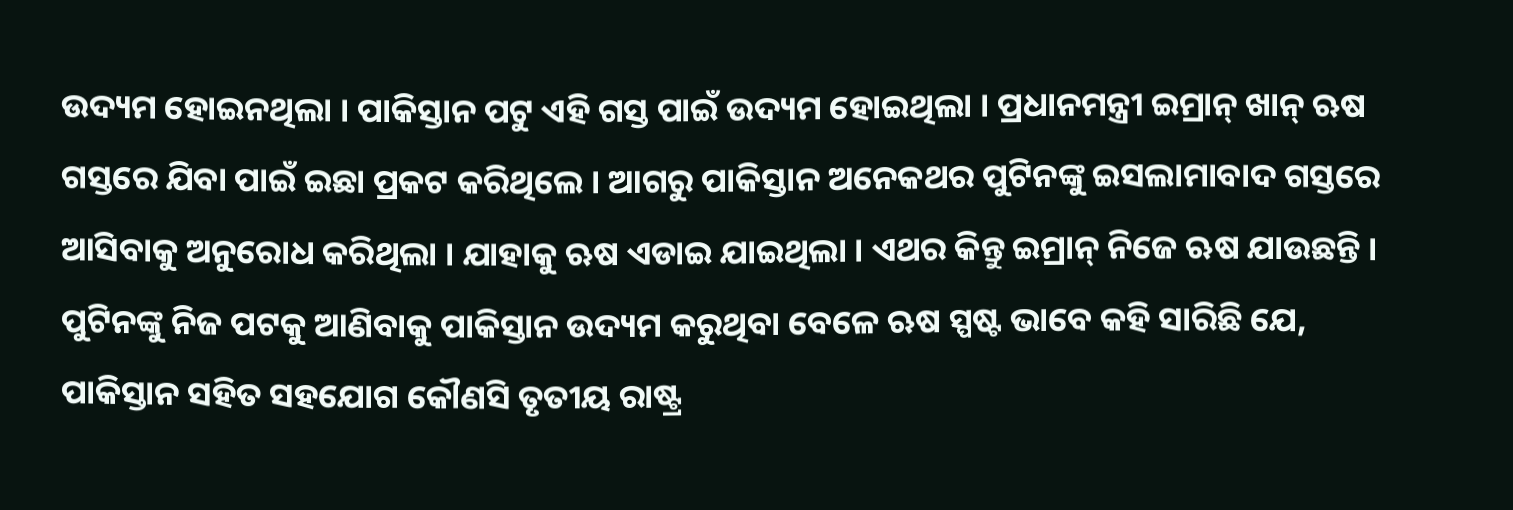ଉଦ୍ୟମ ହୋଇନଥିଲା । ପାକିସ୍ତାନ ପଟୁ ଏହି ଗସ୍ତ ପାଇଁ ଉଦ୍ୟମ ହୋଇଥିଲା । ପ୍ରଧାନମନ୍ତ୍ରୀ ଇମ୍ରାନ୍ ଖାନ୍ ଋଷ ଗସ୍ତରେ ଯିବା ପାଇଁ ଇଛା ପ୍ରକଟ କରିଥିଲେ । ଆଗରୁ ପାକିସ୍ତାନ ଅନେକଥର ପୁଟିନଙ୍କୁ ଇସଲାମାବାଦ ଗସ୍ତରେ ଆସିବାକୁ ଅନୁରୋଧ କରିଥିଲା । ଯାହାକୁ ଋଷ ଏଡାଇ ଯାଇଥିଲା । ଏଥର କିନ୍ତୁ ଇମ୍ରାନ୍ ନିଜେ ଋଷ ଯାଉଛନ୍ତି ।
ପୁଟିନଙ୍କୁ ନିଜ ପଟକୁ ଆଣିବାକୁ ପାକିସ୍ତାନ ଉଦ୍ୟମ କରୁଥିବା ବେଳେ ଋଷ ସ୍ପଷ୍ଟ ଭାବେ କହି ସାରିଛି ଯେ, ପାକିସ୍ତାନ ସହିତ ସହଯୋଗ କୌଣସି ତୃତୀୟ ରାଷ୍ଟ୍ର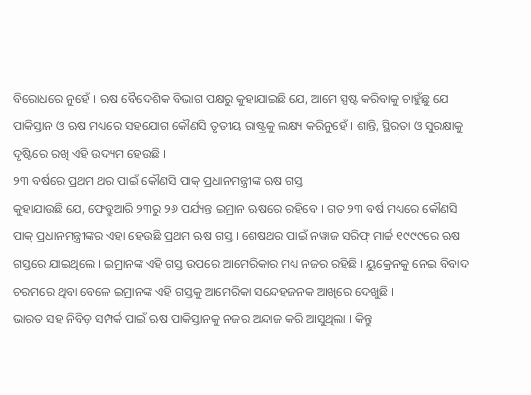ବିରୋଧରେ ନୁହେଁ । ଋଷ ବୈଦେଶିକ ବିଭାଗ ପକ୍ଷରୁ କୁହାଯାଇଛି ଯେ, ଆମେ ସ୍ପଷ୍ଟ କରିବାକୁ ଚାହୁଁଛୁ ଯେ ପାକିସ୍ତାନ ଓ ଋଷ ମଧ୍ୟରେ ସହଯୋଗ କୌଣସି ତୃତୀୟ ରାଷ୍ଟ୍ରକୁ ଲକ୍ଷ୍ୟ କରିନୁହେଁ । ଶାନ୍ତି, ସ୍ଥିରତା ଓ ସୁରକ୍ଷାକୁ ଦୃଷ୍ଟିରେ ରଖି ଏହି ଉଦ୍ୟମ ହେଉଛି ।
୨୩ ବର୍ଷରେ ପ୍ରଥମ ଥର ପାଇଁ କୌଣସି ପାକ୍ ପ୍ରଧାନମନ୍ତ୍ରୀଙ୍କ ଋଷ ଗସ୍ତ
କୁହାଯାଉଛି ଯେ, ଫେବ୍ରୁଆରି ୨୩ରୁ ୨୬ ପର୍ଯ୍ୟନ୍ତ ଇମ୍ରାନ ଋଷରେ ରହିବେ । ଗତ ୨୩ ବର୍ଷ ମଧ୍ୟରେ କୌଣସି ପାକ୍ ପ୍ରଧାନମନ୍ତ୍ରୀଙ୍କର ଏହା ହେଉଛି ପ୍ରଥମ ଋଷ ଗସ୍ତ । ଶେଷଥର ପାଇଁ ନୱାଜ ସରିଫ୍ ମାର୍ଚ୍ଚ ୧୯୯୯ରେ ଋଷ ଗସ୍ତରେ ଯାଇଥିଲେ । ଇମ୍ରାନଙ୍କ ଏହି ଗସ୍ତ ଉପରେ ଆମେରିକାର ମଧ୍ୟ ନଜର ରହିଛି । ୟୁକ୍ରେନକୁ ନେଇ ବିବାଦ ଚରମରେ ଥିବା ବେଳେ ଇମ୍ରାନଙ୍କ ଏହି ଗସ୍ତକୁ ଆମେରିକା ସନ୍ଦେହଜନକ ଆଖିରେ ଦେଖୁଛି ।
ଭାରତ ସହ ନିବିଡ଼ ସମ୍ପର୍କ ପାଇଁ ଋଷ ପାକିସ୍ତାନକୁ ନଜର ଅନ୍ଦାଜ କରି ଆସୁଥିଲା । କିନ୍ତୁ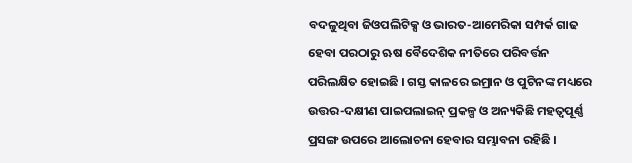ବଦଳୁଥିବା ଜିଓପଲିଟିକ୍ସ ଓ ଭାରତ-ଆମେରିକା ସମ୍ପର୍କ ଗାଢ ହେବା ପରଠାରୁ ଋଷ ବୈଦେଶିକ ନୀତିରେ ପରିବର୍ତ୍ତନ ପରିଲକ୍ଷିତ ହୋଇଛି । ଗସ୍ତ କାଳରେ ଇମ୍ରାନ ଓ ପୁଟିନଙ୍କ ମଧ୍ୟରେ ଉତ୍ତର-ଦକ୍ଷୀଣ ପାଇପଲାଇନ୍ ପ୍ରକଳ୍ପ ଓ ଅନ୍ୟକିଛି ମହତ୍ୱପୂର୍ଣ୍ଣ ପ୍ରସଙ୍ଗ ଉପରେ ଆଲୋଚନା ହେବାର ସମ୍ଭାବନା ରହିଛି ।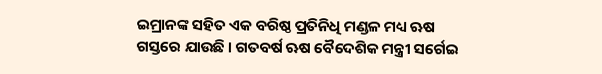ଇମ୍ରାନଙ୍କ ସହିତ ଏକ ବରିଷ୍ଠ ପ୍ରତିନିଧି ମଣ୍ଡଳ ମଧ୍ୟ ଋଷ ଗସ୍ତରେ ଯାଉଛି । ଗତବର୍ଷ ଋଷ ବୈଦେଶିକ ମନ୍ତ୍ରୀ ସର୍ଗେଇ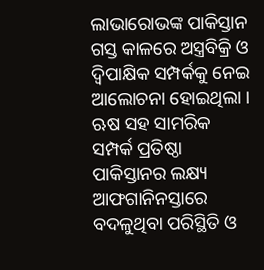ଲାଭାରୋଭଙ୍କ ପାକିସ୍ତାନ ଗସ୍ତ କାଳରେ ଅସ୍ତ୍ରବିକ୍ରି ଓ ଦ୍ୱିପାକ୍ଷିକ ସମ୍ପର୍କକୁ ନେଇ ଆଲୋଚନା ହୋଇଥିଲା ।
ଋଷ ସହ ସାମରିକ ସମ୍ପର୍କ ପ୍ରତିଷ୍ଠା ପାକିସ୍ତାନର ଲକ୍ଷ୍ୟ
ଆଫଗାନିନସ୍ତାରେ ବଦଳୁଥିବା ପରିସ୍ଥିତି ଓ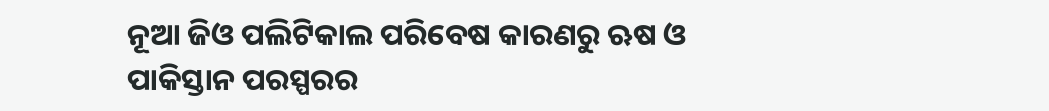ନୂଆ ଜିଓ ପଲିଟିକାଲ ପରିବେଷ କାରଣରୁ ଋଷ ଓ ପାକିସ୍ତାନ ପରସ୍ପରର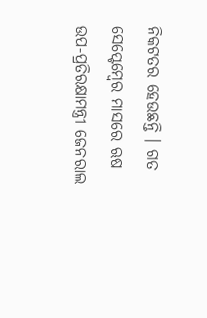ନିକଟତର ହେଉଛନ୍ତି । ଗତ ସେପ୍ଟେମ୍ବେର ମାସରେ ଋଷ ଉପ-ପ୍ରତିରକ୍ଷାମନ୍ତ୍ରୀ ଜେନରାଲ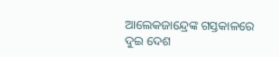ଆଲେକଜାନ୍ଦ୍ରେଙ୍କ ଗସ୍ତକାଳରେ ଦୁଇ ଦେଶ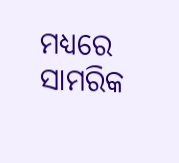ମଧ୍ୟରେ ସାମରିକ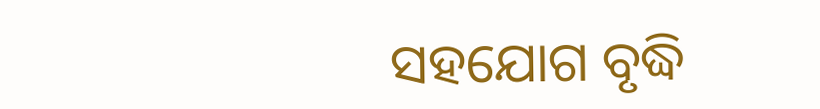ସହଯୋଗ ବୃଦ୍ଧି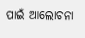ପାଇଁ ଆଲୋଚନା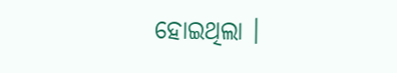ହୋଇଥିଲା ।